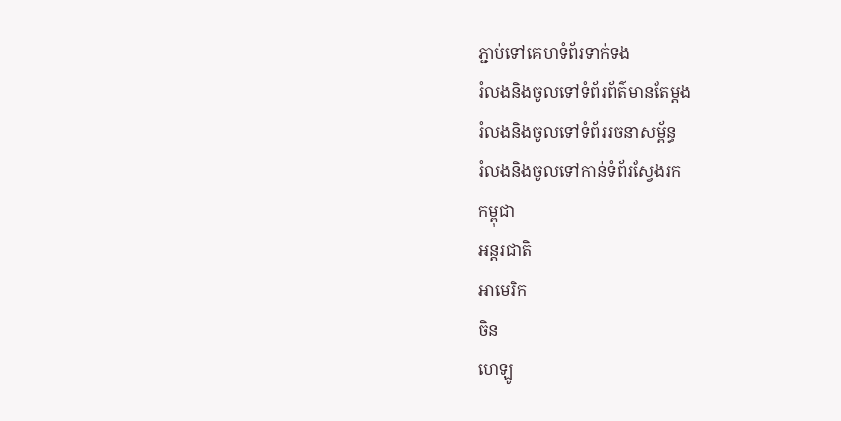ភ្ជាប់ទៅគេហទំព័រទាក់ទង
រំលងនិងចូលទៅទំព័រព័ត៌មានតែម្តង
រំលងនិងចូលទៅទំព័ររចនាសម្ព័ន្ធ
រំលងនិងចូលទៅកាន់ទំព័រស្វែងរក
កម្ពុជា
អន្តរជាតិ
អាមេរិក
ចិន
ហេឡូ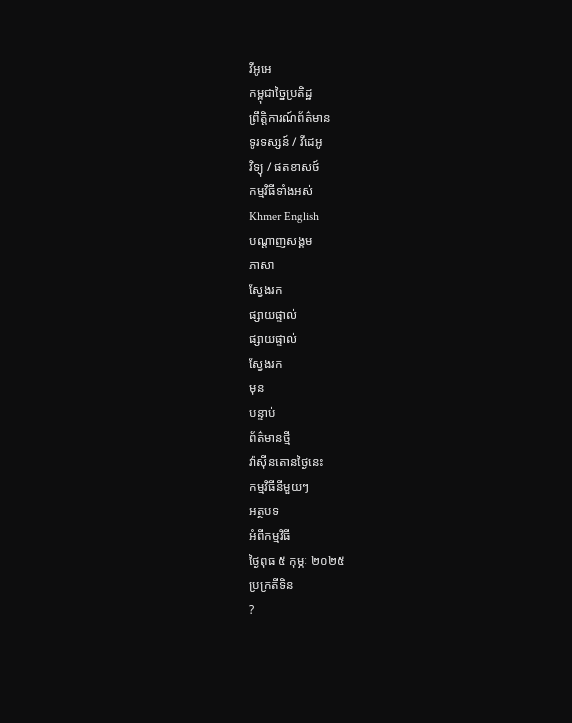វីអូអេ
កម្ពុជាច្នៃប្រតិដ្ឋ
ព្រឹត្តិការណ៍ព័ត៌មាន
ទូរទស្សន៍ / វីដេអូ
វិទ្យុ / ផតខាសថ៍
កម្មវិធីទាំងអស់
Khmer English
បណ្តាញសង្គម
ភាសា
ស្វែងរក
ផ្សាយផ្ទាល់
ផ្សាយផ្ទាល់
ស្វែងរក
មុន
បន្ទាប់
ព័ត៌មានថ្មី
វ៉ាស៊ីនតោនថ្ងៃនេះ
កម្មវិធីនីមួយៗ
អត្ថបទ
អំពីកម្មវិធី
ថ្ងៃពុធ ៥ កុម្ភៈ ២០២៥
ប្រក្រតីទិន
?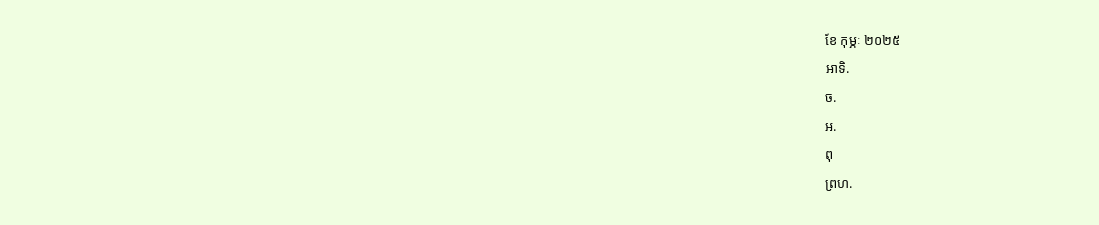ខែ កុម្ភៈ ២០២៥
អាទិ.
ច.
អ.
ពុ
ព្រហ.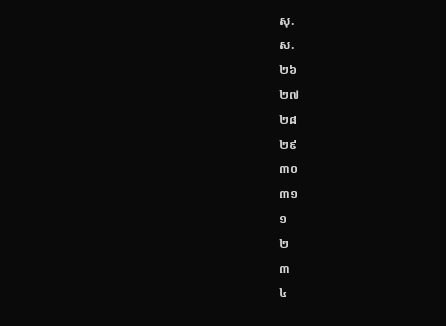សុ.
ស.
២៦
២៧
២៨
២៩
៣០
៣១
១
២
៣
៤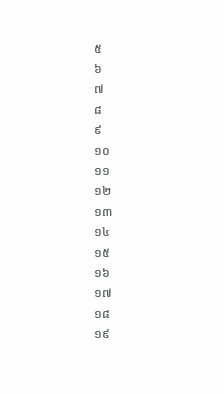៥
៦
៧
៨
៩
១០
១១
១២
១៣
១៤
១៥
១៦
១៧
១៨
១៩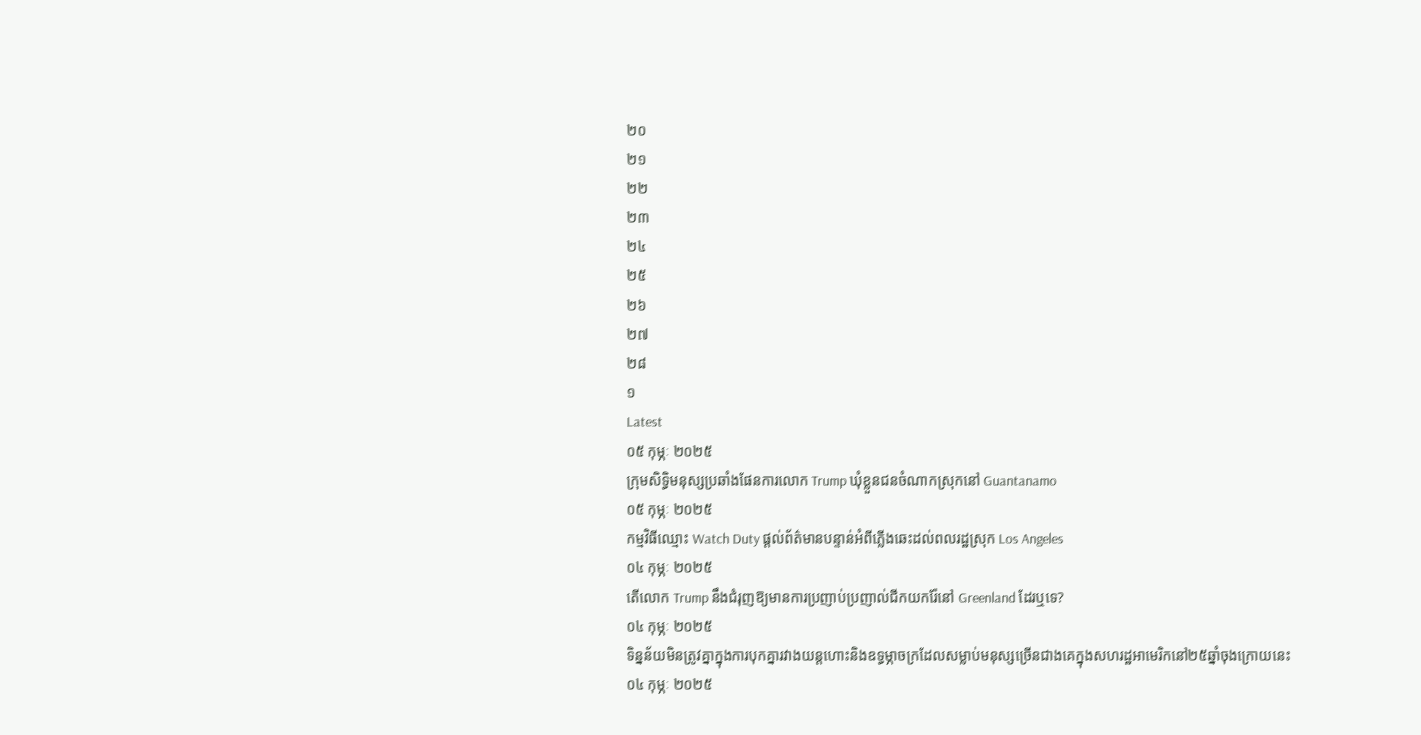២០
២១
២២
២៣
២៤
២៥
២៦
២៧
២៨
១
Latest
០៥ កុម្ភៈ ២០២៥
ក្រុមសិទ្ធិមនុស្សប្រឆាំងផែនការលោក Trump ឃុំខ្លួនជនចំណាកស្រុកនៅ Guantanamo
០៥ កុម្ភៈ ២០២៥
កម្មវិធីឈ្មោះ Watch Duty ផ្ដល់ព័ត៌មានបន្ទាន់អំពីភ្លើងឆេះដល់ពលរដ្ឋស្រុក Los Angeles
០៤ កុម្ភៈ ២០២៥
តើលោក Trump នឹងជំរុញឱ្យមានការប្រញាប់ប្រញាល់ជីកយករ៉ែនៅ Greenland ដែរឬទេ?
០៤ កុម្ភៈ ២០២៥
ទិន្នន័យមិនត្រូវគ្នាក្នុងការបុកគ្នារវាងយន្តហោះនិងឧទ្ធម្ភាចក្រដែលសម្លាប់មនុស្សច្រើនជាងគេក្នុងសហរដ្ឋអាមេរិកនៅ២៥ឆ្នាំចុងក្រោយនេះ
០៤ កុម្ភៈ ២០២៥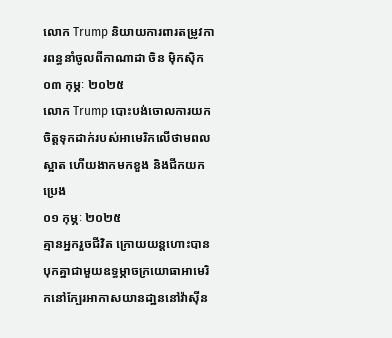លោក Trump និយាយការពារតម្រូវការពន្ធនាំចូលពីកាណាដា ចិន ម៉ិកស៊ិក
០៣ កុម្ភៈ ២០២៥
លោក Trump បោះបង់ចោលការយកចិត្តទុកដាក់របស់អាមេរិកលើថាមពលស្អាត ហើយងាកមកខួង និងជីកយកប្រេង
០១ កុម្ភៈ ២០២៥
គ្មានអ្នករួចជីវិត ក្រោយយន្តហោះបានបុកគ្នាជាមួយឧទ្ធម្ភាចក្រយោធាអាមេរិកនៅក្បែរអាកាសយានដា្ឋននៅវ៉ាស៊ីន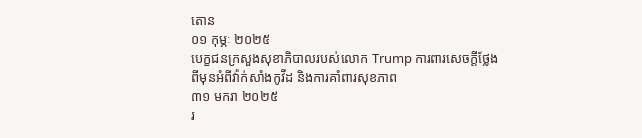តោន
០១ កុម្ភៈ ២០២៥
បេក្ខជនក្រសួងសុខាភិបាលរបស់លោក Trump ការពារសេចក្តីថ្លែងពីមុនអំពីវ៉ាក់សាំងកូវីដ និងការគាំពារសុខភាព
៣១ មករា ២០២៥
រ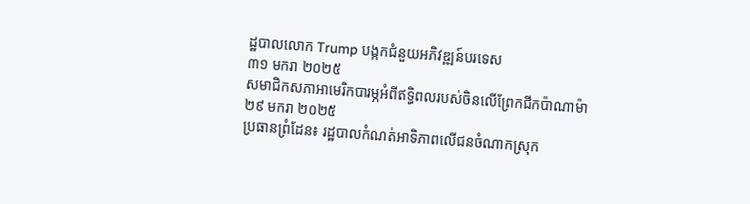ដ្ឋបាលលោក Trump បង្កកជំនួយអភិវឌ្ឍន៍បរទេស
៣១ មករា ២០២៥
សមាជិកសភាអាមេរិកបារម្ភអំពីឥទ្ធិពលរបស់ចិនលើព្រែកជីកប៉ាណាម៉ា
២៩ មករា ២០២៥
ប្រធានព្រំដែន៖ រដ្ឋបាលកំណត់អាទិភាពលើជនចំណាកស្រុក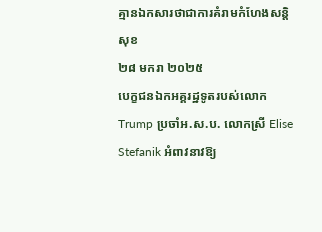គ្មានឯកសារថាជាការគំរាមកំហែងសន្តិសុខ
២៨ មករា ២០២៥
បេក្ខជនឯកអគ្គរដ្ឋទូតរបស់លោក Trump ប្រចាំអ.ស.ប. លោកស្រី Elise Stefanik អំពាវនាវឱ្យ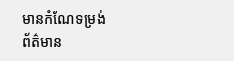មានកំណែទម្រង់
ព័ត៌មាន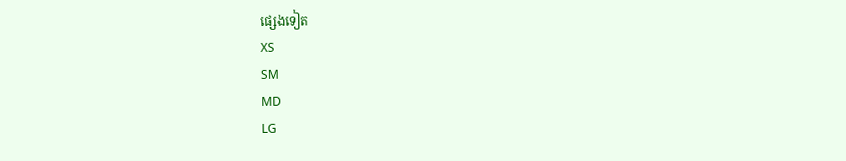ផ្សេងទៀត
XS
SM
MD
LG